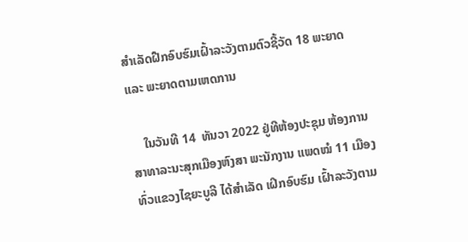ສໍາເລັດຝືກອົບຮົມເຝົ້າລະວັງຕາມຕົວຊີ້ວັດ 18 ພະຍາດ ແລະ ພະຍາດຕາມເຫດການ

    ໃນວັນທີ 14  ທັນວາ 2022 ຢູ່ທີຫ້ອງປະຊຸມ ຫ້ອງການສາທາລະນະສຸກເມືອງຫົງສາ ພະນັກງານ ແພດໝໍ 11 ເມືອງທົ່ວແຂວງໄຊຍະບູລີ ໄດ້ສໍາເລັດ ເຝິກອົບຮົມ ເຝົ້າລະວັງຕາມ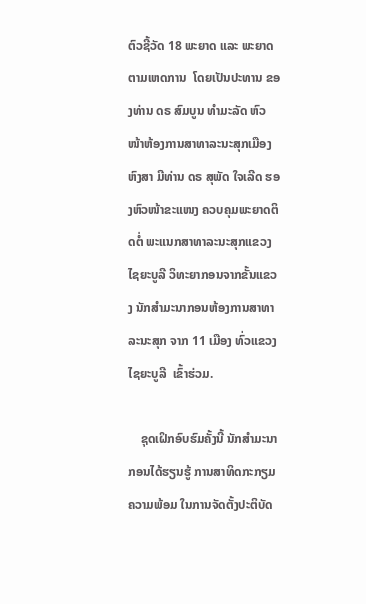ຕົວຊີ້ວັດ 18 ພະຍາດ ແລະ ພະຍາດຕາມເຫດການ  ໂດຍເປັນປະທານ ຂອງທ່ານ ດຣ ສົມບູນ ທໍາມະລັດ ຫົວໜ້າຫ້ອງການສາທາລະນະສຸກເມືອງຫົງສາ ມີທ່ານ ດຣ ສຸພັດ ໃຈເລີດ ຮອງຫົວໜ້າຂະແໜງ ຄວບຄຸມພະຍາດຕິດຕໍ່ ພະແນກສາທາລະນະສຸກແຂວງໄຊຍະບູລີ ວິທະຍາກອນຈາກຂັ້ນແຂວງ ນັກສໍາມະນາກອນຫ້ອງການສາທາລະນະສຸກ ຈາກ 11 ເມືອງ ທົ່ວແຂວງໄຊຍະບູລີ  ເຂົ້າຮ່ວມ.

    ຊຸດເຝິກອົບຮົມຄັ້ງນີ້ ນັກສໍາມະນາກອນໄດ້ຮຽນຮູ້ ການສາທິດກະກຽມຄວາມພ້ອມ ໃນການຈັດຕັ້ງປະຕິບັດ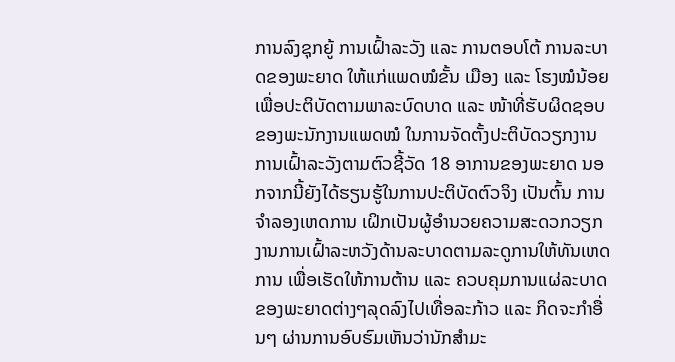ການລົງຊຸກຍູ້ ການເຝົ້າລະວັງ ແລະ ການຕອບໂຕ້ ການລະບາດຂອງພະຍາດ ໃຫ້ແກ່ແພດໝໍຂັ້ນ ເມືອງ ແລະ ໂຮງໝໍນ້ອຍ ເພື່ອປະຕິບັດຕາມພາລະບົດບາດ ແລະ ໜ້າທີ່ຮັບຜິດຊອບຂອງພະນັກງານແພດໝໍ ໃນການຈັດຕັ້ງປະຕິບັດວຽກງານການເຝົ້າລະວັງຕາມຕົວຊີ້ວັດ 18 ອາການຂອງພະຍາດ ນອກຈາກນີ້ຍັງໄດ້ຮຽນຮູ້ໃນການປະຕິບັດຕົວຈິງ ເປັນຕົ້ນ ການຈໍາລອງເຫດການ ເຝິກເປັນຜູ້ອໍານວຍຄວາມສະດວກວຽກງານການເຝົ້າລະຫວັງດ້ານລະບາດຕາມລະດູການໃຫ້ທັນເຫດການ ເພື່ອເຮັດໃຫ້ການຕ້ານ ແລະ ຄວບຄຸມການແຜ່ລະບາດຂອງພະຍາດຕ່າງໆລຸດລົງໄປເທື່ອລະກ້າວ ແລະ ກິດຈະກໍາອື່ນໆ ຜ່ານການອົບຮົມເຫັນວ່ານັກສໍາມະ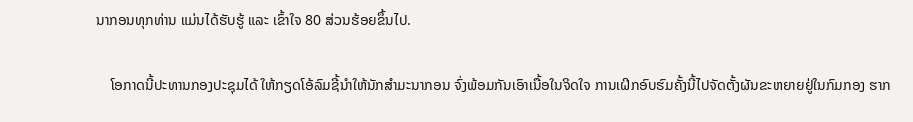ນາກອນທຸກທ່ານ ແມ່ນໄດ້ຮັບຮູ້ ແລະ ເຂົ້າໃຈ 80 ສ່ວນຮ້ອຍຂຶ້ນໄປ.

    ໂອກາດນີ້ປະທານກອງປະຊຸມໄດ້ ໃຫ້ກຽດໂອ້ລົມຊີ້ນໍາໃຫ້ນັກສໍາມະນາກອນ ຈົ່ງພ້ອມກັນເອົາເນື້ອໃນຈິດໃຈ ການເຝິກອົບຮົມຄັ້ງນີ້ໄປຈັດຕັ້ງຜັນຂະຫຍາຍຢູ່ໃນກົມກອງ ຮາກ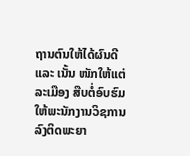ຖານຕົນໃຫ້ໄດ້ຜົນດີ ແລະ ເນັ້ນ ໜັກໃຫ້ແຕ່ລະເມືອງ ສືບຕໍ່ອົບຮົມໃຫ້ພະນັກງານວິຊການ ລົງຕິດພະຍາ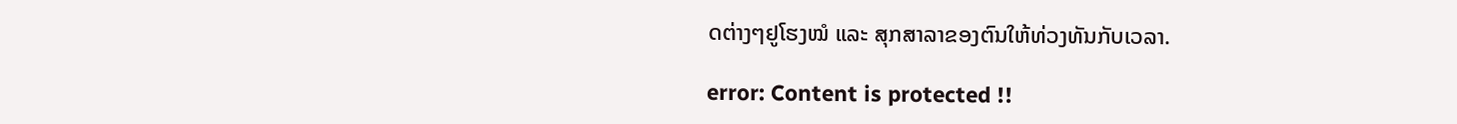ດຕ່າງໆຢູໂຮງໝໍ ແລະ ສຸກສາລາຂອງຕົນໃຫ້ທ່ວງທັນກັບເວລາ.

error: Content is protected !!